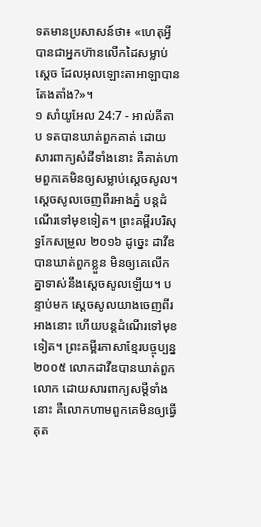ទតមានប្រសាសន៍ថា៖ «ហេតុអ្វីបានជាអ្នកហ៊ានលើកដៃសម្លាប់ស្តេច ដែលអុលឡោះតាអាឡាបានតែងតាំង?»។
១ សាំយូអែល 24:7 - អាល់គីតាប ទតបានឃាត់ពួកគាត់ ដោយសារពាក្យសំដីទាំងនោះ គឺគាត់ហាមពួកគេមិនឲ្យសម្លាប់ស្តេចសូល។ ស្តេចសូលចេញពីរអាងភ្នំ បន្តដំណើរទៅមុខទៀត។ ព្រះគម្ពីរបរិសុទ្ធកែសម្រួល ២០១៦ ដូច្នេះ ដាវីឌបានឃាត់ពួកខ្លួន មិនឲ្យគេលើកគ្នាទាស់នឹងស្តេចសូលឡើយ។ បន្ទាប់មក ស្ដេចសូលយាងចេញពីរអាងនោះ ហើយបន្តដំណើរទៅមុខទៀត។ ព្រះគម្ពីរភាសាខ្មែរបច្ចុប្បន្ន ២០០៥ លោកដាវីឌបានឃាត់ពួកលោក ដោយសារពាក្យសម្ដីទាំងនោះ គឺលោកហាមពួកគេមិនឲ្យធ្វើគុត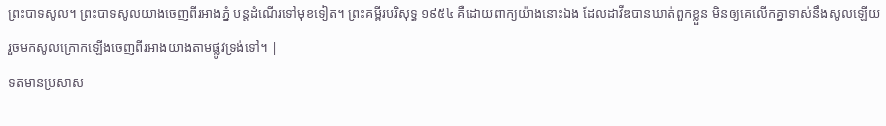ព្រះបាទសូល។ ព្រះបាទសូលយាងចេញពីរអាងភ្នំ បន្តដំណើរទៅមុខទៀត។ ព្រះគម្ពីរបរិសុទ្ធ ១៩៥៤ គឺដោយពាក្យយ៉ាងនោះឯង ដែលដាវីឌបានឃាត់ពួកខ្លួន មិនឲ្យគេលើកគ្នាទាស់នឹងសូលឡើយ រួចមកសូលក្រោកឡើងចេញពីរអាងយាងតាមផ្លូវទ្រង់ទៅ។ |
ទតមានប្រសាស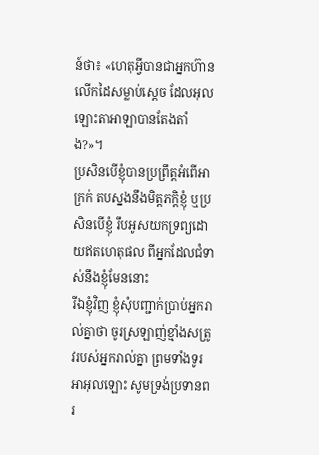ន៍ថា៖ «ហេតុអ្វីបានជាអ្នកហ៊ានលើកដៃសម្លាប់ស្តេច ដែលអុលឡោះតាអាឡាបានតែងតាំង?»។
ប្រសិនបើខ្ញុំបានប្រព្រឹត្តអំពើអាក្រក់ តបស្នងនឹងមិត្តភក្ដិខ្ញុំ ឬប្រសិនបើខ្ញុំ រឹបអូសយកទ្រព្យដោយឥតហេតុផល ពីអ្នកដែលជំទាស់នឹងខ្ញុំមែននោះ
រីឯខ្ញុំវិញ ខ្ញុំសុំបញ្ជាក់ប្រាប់អ្នករាល់គ្នាថា ចូរស្រឡាញ់ខ្មាំងសត្រូវរបស់អ្នករាល់គ្នា ព្រមទាំងទូរអាអុលឡោះ សូមទ្រង់ប្រទានពរ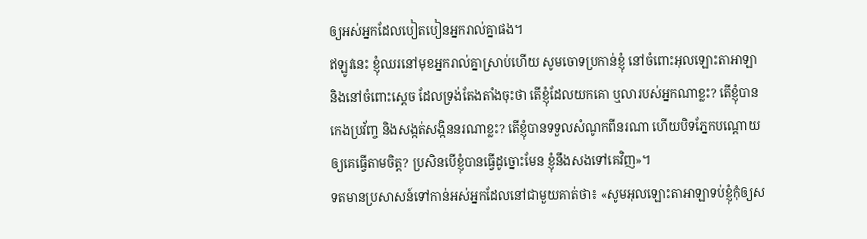ឲ្យអស់អ្នកដែលបៀតបៀនអ្នករាល់គ្នាផង។
ឥឡូវនេះ ខ្ញុំឈរនៅមុខអ្នករាល់គ្នាស្រាប់ហើយ សូមចោទប្រកាន់ខ្ញុំ នៅចំពោះអុលឡោះតាអាឡា និងនៅចំពោះស្តេច ដែលទ្រង់តែងតាំងចុះថា តើខ្ញុំដែលយកគោ ឬលារបស់អ្នកណាខ្លះ? តើខ្ញុំបានកេងប្រវ័ញ្ច និងសង្កត់សង្កិននរណាខ្លះ? តើខ្ញុំបានទទួលសំណូកពីនរណា ហើយបិទភ្នែកបណ្តោយឲ្យគេធ្វើតាមចិត្ត? ប្រសិនបើខ្ញុំបានធ្វើដូច្នោះមែន ខ្ញុំនឹងសងទៅគេវិញ»។
ទតមានប្រសាសន៍ទៅកាន់អស់អ្នកដែលនៅជាមួយគាត់ថា៖ «សូមអុលឡោះតាអាឡាទប់ខ្ញុំកុំឲ្យស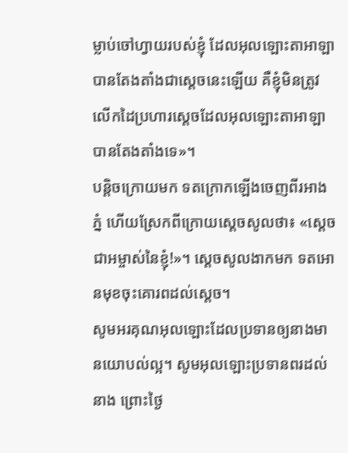ម្លាប់ចៅហ្វាយរបស់ខ្ញុំ ដែលអុលឡោះតាអាឡាបានតែងតាំងជាស្តេចនេះឡើយ គឺខ្ញុំមិនត្រូវលើកដៃប្រហារស្តេចដែលអុលឡោះតាអាឡាបានតែងតាំងទេ»។
បន្តិចក្រោយមក ទតក្រោកឡើងចេញពីរអាងភ្នំ ហើយស្រែកពីក្រោយស្តេចសូលថា៖ «ស្តេចជាអម្ចាស់នៃខ្ញុំ!»។ ស្តេចសូលងាកមក ទតអោនមុខចុះគោរពដល់ស្តេច។
សូមអរគុណអុលឡោះដែលប្រទានឲ្យនាងមានយោបល់ល្អ។ សូមអុលឡោះប្រទានពរដល់នាង ព្រោះថ្ងៃ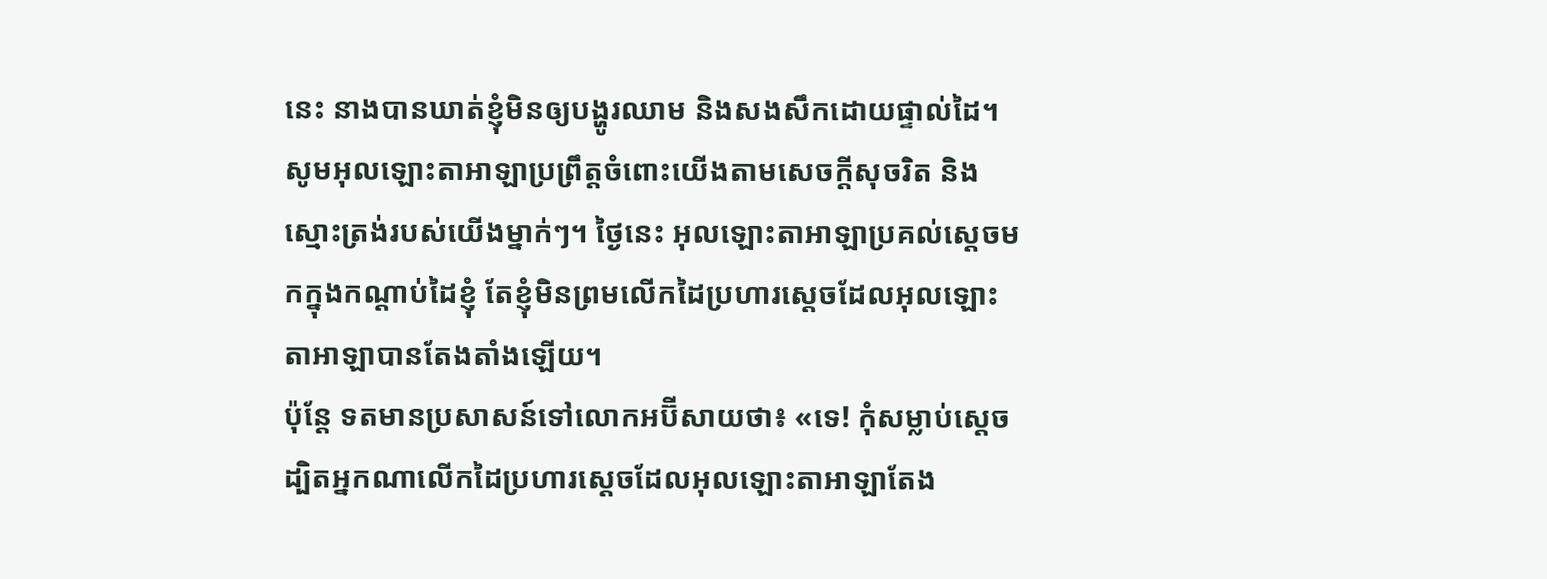នេះ នាងបានឃាត់ខ្ញុំមិនឲ្យបង្ហូរឈាម និងសងសឹកដោយផ្ទាល់ដៃ។
សូមអុលឡោះតាអាឡាប្រព្រឹត្តចំពោះយើងតាមសេចក្តីសុចរិត និងស្មោះត្រង់របស់យើងម្នាក់ៗ។ ថ្ងៃនេះ អុលឡោះតាអាឡាប្រគល់ស្តេចមកក្នុងកណ្តាប់ដៃខ្ញុំ តែខ្ញុំមិនព្រមលើកដៃប្រហារស្តេចដែលអុលឡោះតាអាឡាបានតែងតាំងឡើយ។
ប៉ុន្តែ ទតមានប្រសាសន៍ទៅលោកអប៊ីសាយថា៖ «ទេ! កុំសម្លាប់ស្តេច ដ្បិតអ្នកណាលើកដៃប្រហារស្តេចដែលអុលឡោះតាអាឡាតែង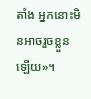តាំង អ្នកនោះមិនអាចរួចខ្លួនឡើយ»។